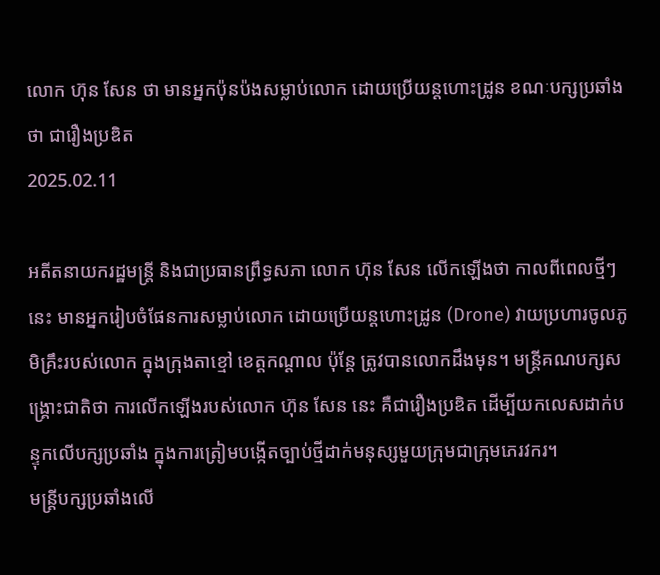លោក ហ៊ុន សែន ថា មានអ្នកប៉ុនប៉ងសម្លាប់លោក ដោយប្រើយន្តហោះដ្រូន ខណៈបក្សប្រឆាំងថា ជារឿងប្រឌិត
2025.02.11

អតីតនាយករដ្ឋមន្ត្រី និងជាប្រធានព្រឹទ្ធសភា លោក ហ៊ុន សែន លើកឡើងថា កាលពីពេលថ្មីៗ នេះ មានអ្នករៀបចំផែនការសម្លាប់លោក ដោយប្រើយន្តហោះដ្រូន (Drone) វាយប្រហារចូលភូមិគ្រឹះរបស់លោក ក្នុងក្រុងតាខ្មៅ ខេត្តកណ្ដាល ប៉ុន្តែ ត្រូវបានលោកដឹងមុន។ មន្ត្រីគណបក្សសង្គ្រោះជាតិថា ការលើកឡើងរបស់លោក ហ៊ុន សែន នេះ គឺជារឿងប្រឌិត ដើម្បីយកលេសដាក់បន្ទុកលើបក្សប្រឆាំង ក្នុងការត្រៀមបង្កើតច្បាប់ថ្មីដាក់មនុស្សមួយក្រុមជាក្រុមភេរវករ។
មន្ត្រីបក្សប្រឆាំងលើ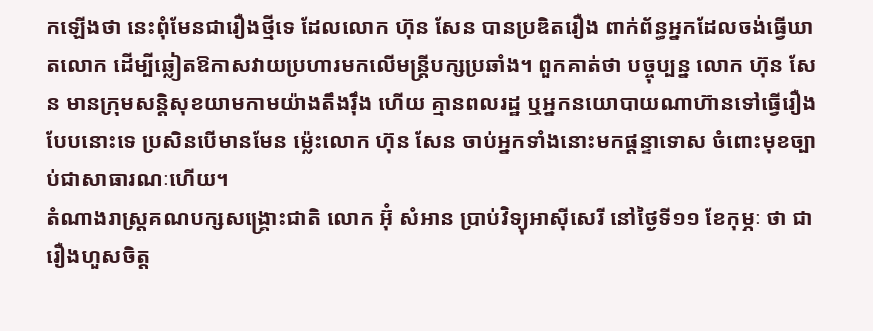កឡើងថា នេះពុំមែនជារឿងថ្មីទេ ដែលលោក ហ៊ុន សែន បានប្រឌិតរឿង ពាក់ព័ន្ធអ្នកដែលចង់ធ្វើឃាតលោក ដើម្បីឆ្លៀតឱកាសវាយប្រហារមកលើមន្ត្រីបក្សប្រឆាំង។ ពួកគាត់ថា បច្ចុប្បន្ន លោក ហ៊ុន សែន មានក្រុមសន្តិសុខយាមកាមយ៉ាងតឹងរ៉ឹង ហើយ គ្មានពលរដ្ឋ ឬអ្នកនយោបាយណាហ៊ានទៅធ្វើរឿងបែបនោះទេ ប្រសិនបើមានមែន ម្ល៉េះលោក ហ៊ុន សែន ចាប់អ្នកទាំងនោះមកផ្ដន្ទាទោស ចំពោះមុខច្បាប់ជាសាធារណៈហើយ។
តំណាងរាស្ត្រគណបក្សសង្គ្រោះជាតិ លោក អ៊ុំ សំអាន ប្រាប់វិទ្យុអាស៊ីសេរី នៅថ្ងៃទី១១ ខែកុម្ភៈ ថា ជារឿងហួសចិត្ត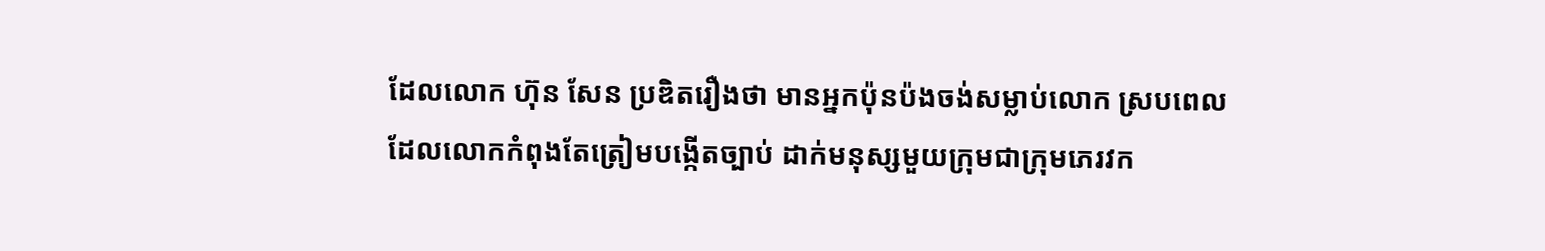ដែលលោក ហ៊ុន សែន ប្រឌិតរឿងថា មានអ្នកប៉ុនប៉ងចង់សម្លាប់លោក ស្របពេលដែលលោកកំពុងតែត្រៀមបង្កើតច្បាប់ ដាក់មនុស្សមួយក្រុមជាក្រុមភេរវក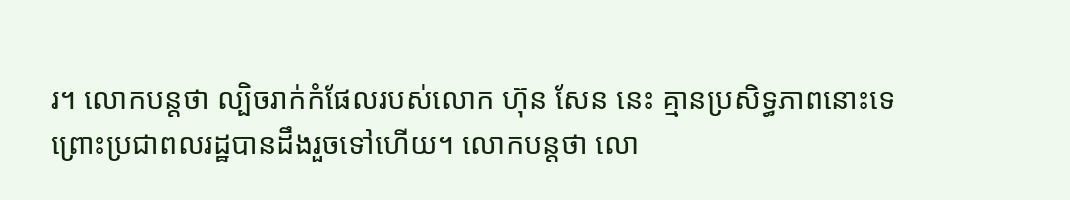រ។ លោកបន្តថា ល្បិចរាក់កំផែលរបស់លោក ហ៊ុន សែន នេះ គ្មានប្រសិទ្ធភាពនោះទេ ព្រោះប្រជាពលរដ្ឋបានដឹងរួចទៅហើយ។ លោកបន្តថា លោ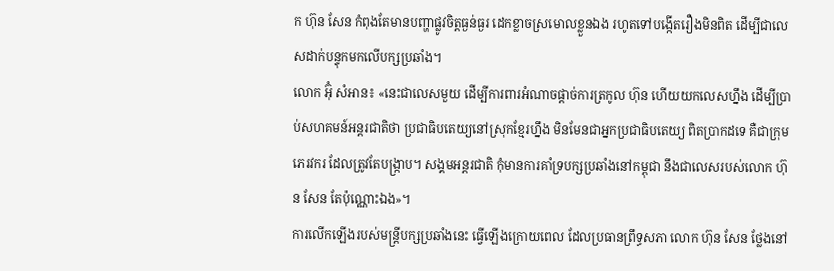ក ហ៊ុន សែន កំពុងតែមានបញ្ហាផ្លូវចិត្តធ្ងន់ធ្ងរ ដេកខ្លាចស្រមោលខ្លួនឯង រហូតទៅបង្កើតរឿងមិនពិត ដើម្បីជាលេសដាក់បន្ទុកមកលើបក្សប្រឆាំង។
លោក អ៊ុំ សំអាន៖ «នេះជាលេសមួយ ដើម្បីការពារអំណាចផ្ដាច់ការត្រកូល ហ៊ុន ហើយយកលេសហ្នឹង ដើម្បីប្រាប់សហគមន៍អន្តរជាតិថា ប្រជាធិបតេយ្យនៅស្រុកខ្មែរហ្នឹង មិនមែនជាអ្នកប្រជាធិបតេយ្យ ពិតប្រាកដទេ គឺជាក្រុមភេរវករ ដែលត្រូវតែបង្ក្រាប។ សង្គមអន្តរជាតិ កុំមានការគាំទ្របក្សប្រឆាំងនៅកម្ពុជា នឹងជាលេសរបស់លោក ហ៊ុន សែន តែប៉ុណ្ណោះឯង»។
ការលើកឡើងរបស់មន្ត្រីបក្សប្រឆាំងនេះ ធ្វើឡើងក្រោយពេល ដែលប្រធានព្រឹទ្ធសភា លោក ហ៊ុន សែន ថ្លែងនៅ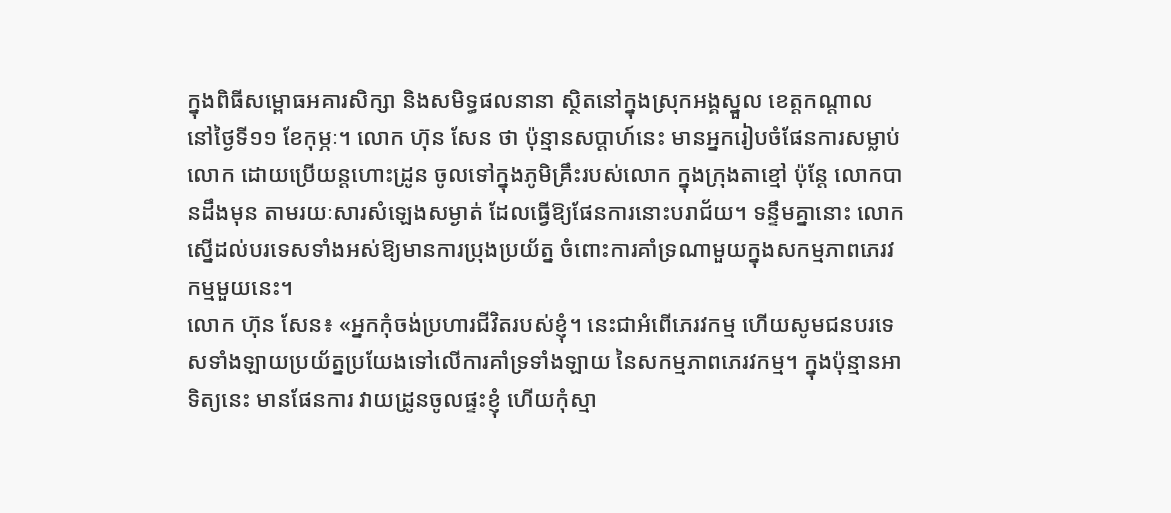ក្នុងពិធីសម្ពោធអគារសិក្សា និងសមិទ្ធផលនានា ស្ថិតនៅក្នុងស្រុកអង្គស្នួល ខេត្តកណ្ដាល នៅថ្ងៃទី១១ ខែកុម្ភៈ។ លោក ហ៊ុន សែន ថា ប៉ុន្មានសប្ដាហ៍នេះ មានអ្នករៀបចំផែនការសម្លាប់លោក ដោយប្រើយន្តហោះដ្រូន ចូលទៅក្នុងភូមិគ្រឹះរបស់លោក ក្នុងក្រុងតាខ្មៅ ប៉ុន្តែ លោកបានដឹងមុន តាមរយៈសារសំឡេងសម្ងាត់ ដែលធ្វើឱ្យផែនការនោះបរាជ័យ។ ទន្ទឹមគ្នានោះ លោកស្នើដល់បរទេសទាំងអស់ឱ្យមានការប្រុងប្រយ័ត្ន ចំពោះការគាំទ្រណាមួយក្នុងសកម្មភាពភេរវកម្មមួយនេះ។
លោក ហ៊ុន សែន៖ «អ្នកកុំចង់ប្រហារជីវិតរបស់ខ្ញុំ។ នេះជាអំពើភេរវកម្ម ហើយសូមជនបរទេសទាំងឡាយប្រយ័ត្នប្រយែងទៅលើការគាំទ្រទាំងឡាយ នៃសកម្មភាពភេរវកម្ម។ ក្នុងប៉ុន្មានអាទិត្យនេះ មានផែនការ វាយដ្រូនចូលផ្ទះខ្ញុំ ហើយកុំស្មា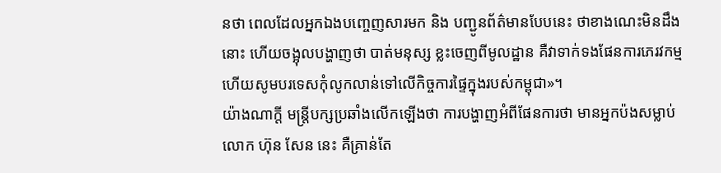នថា ពេលដែលអ្នកឯងបញ្ចេញសារមក និង បញ្ជូនព័ត៌មានបែបនេះ ថាខាងណេះមិនដឹងនោះ ហើយចង្អុលបង្ហាញថា បាត់មនុស្ស ខ្លះចេញពីមូលដ្ឋាន គឺវាទាក់ទងផែនការភេរវកម្ម ហើយសូមបរទេសកុំលូកលាន់ទៅលើកិច្ចការផ្ទៃក្នុងរបស់កម្ពុជា»។
យ៉ាងណាក្ដី មន្ត្រីបក្សប្រឆាំងលើកឡើងថា ការបង្ហាញអំពីផែនការថា មានអ្នកប៉ងសម្លាប់លោក ហ៊ុន សែន នេះ គឺគ្រាន់តែ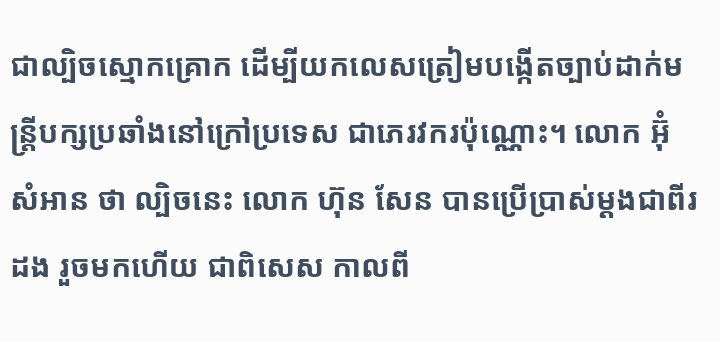ជាល្បិចស្មោកគ្រោក ដើម្បីយកលេសត្រៀមបង្កើតច្បាប់ដាក់មន្ត្រីបក្សប្រឆាំងនៅក្រៅប្រទេស ជាភេរវករប៉ុណ្ណោះ។ លោក អ៊ុំ សំអាន ថា ល្បិចនេះ លោក ហ៊ុន សែន បានប្រើប្រាស់ម្ដងជាពីរដង រួចមកហើយ ជាពិសេស កាលពី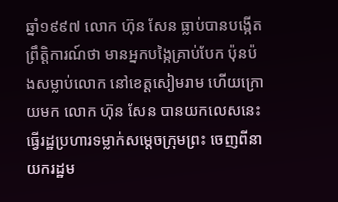ឆ្នាំ១៩៩៧ លោក ហ៊ុន សែន ធ្លាប់បានបង្កើតព្រឹត្តិការណ៍ថា មានអ្នកបង្កៃគ្រាប់បែក ប៉ុនប៉ងសម្លាប់លោក នៅខេត្តសៀមរាម ហើយក្រោយមក លោក ហ៊ុន សែន បានយកលេសនេះ ធ្វើរដ្ឋប្រហារទម្លាក់សម្ដេចក្រុមព្រះ ចេញពីនាយករដ្ឋម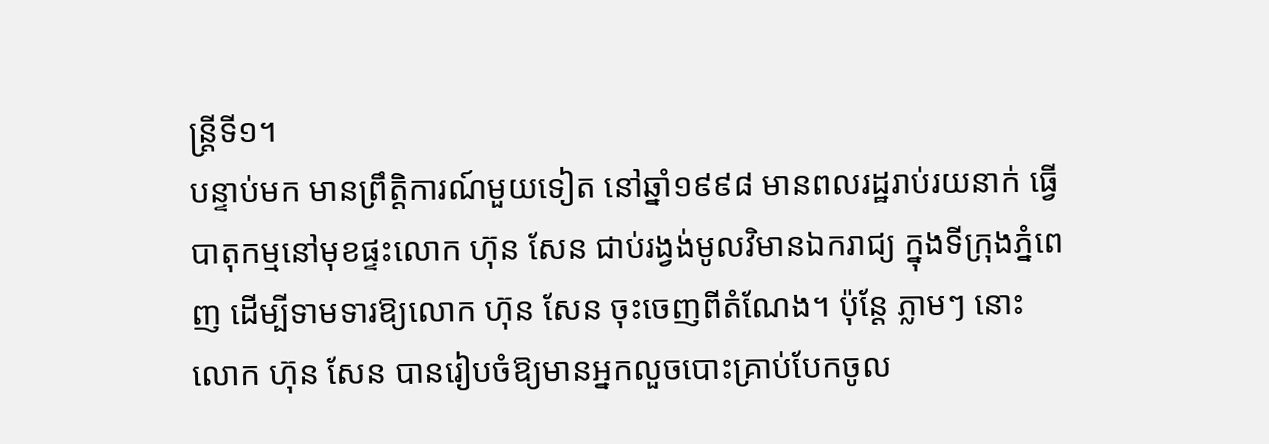ន្ត្រីទី១។
បន្ទាប់មក មានព្រឹត្តិការណ៍មួយទៀត នៅឆ្នាំ១៩៩៨ មានពលរដ្ឋរាប់រយនាក់ ធ្វើបាតុកម្មនៅមុខផ្ទះលោក ហ៊ុន សែន ជាប់រង្វង់មូលវិមានឯករាជ្យ ក្នុងទីក្រុងភ្នំពេញ ដើម្បីទាមទារឱ្យលោក ហ៊ុន សែន ចុះចេញពីតំណែង។ ប៉ុន្តែ ភ្លាមៗ នោះ លោក ហ៊ុន សែន បានរៀបចំឱ្យមានអ្នកលួចបោះគ្រាប់បែកចូល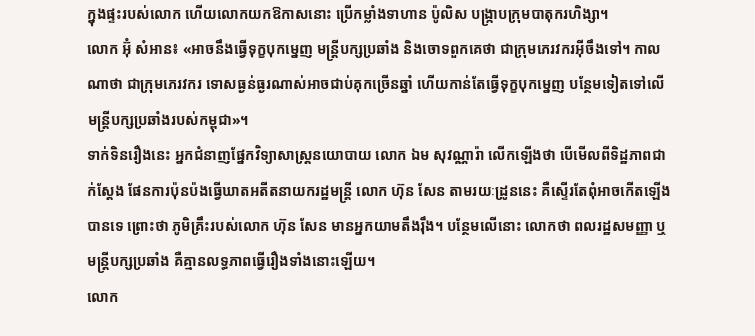ក្នុងផ្ទះរបស់លោក ហើយលោកយកឱកាសនោះ ប្រើកម្លាំងទាហាន ប៉ូលិស បង្ក្រាបក្រុមបាតុករហិង្សា។
លោក អ៊ុំ សំអាន៖ «អាចនឹងធ្វើទុក្ខបុកម្នេញ មន្ត្រីបក្សប្រឆាំង និងចោទពួកគេថា ជាក្រុមភេរវករអ៊ីចឹងទៅ។ កាលណាថា ជាក្រុមភេរវករ ទោសធ្ងន់ធ្ងរណាស់អាចជាប់គុកច្រើនឆ្នាំ ហើយកាន់តែធ្វើទុក្ខបុកម្នេញ បន្ថែមទៀតទៅលើមន្ត្រីបក្សប្រឆាំងរបស់កម្ពុជា»។
ទាក់ទិនរឿងនេះ អ្នកជំនាញផ្នែកវិទ្យាសាស្ត្រនយោបាយ លោក ឯម សុវណ្ណារ៉ា លើកឡើងថា បើមើលពីទិដ្ឋភាពជាក់ស្ដែង ផែនការប៉ុនប៉ងធ្វើឃាតអតីតនាយករដ្ឋមន្ត្រី លោក ហ៊ុន សែន តាមរយៈដ្រូននេះ គឺស្ទើរតែពុំអាចកើតឡើងបានទេ ព្រោះថា ភូមិគ្រឹះរបស់លោក ហ៊ុន សែន មានអ្នកយាមតឹងរ៉ឹង។ បន្ថែមលើនោះ លោកថា ពលរដ្ឋសមញ្ញា ឬមន្ត្រីបក្សប្រឆាំង គឺគ្មានលទ្ធភាពធ្វើរឿងទាំងនោះឡើយ។
លោក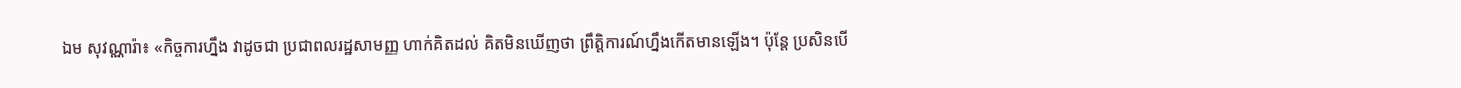ឯម សុវណ្ណារ៉ា៖ «កិច្ចការហ្នឹង វាដូចជា ប្រជាពលរដ្ឋសាមញ្ញ ហាក់គិតដល់ គិតមិនឃើញថា ព្រឹត្តិការណ៍ហ្នឹងកើតមានឡើង។ ប៉ុន្តែ ប្រសិនបើ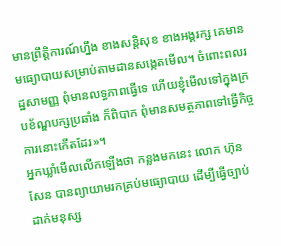មានព្រឹត្តិការណ៍ហ្នឹង ខាងសន្តិសុខ ខាងអង្គរក្ស គេមានមធ្យោបាយសម្រាប់តាមដានសង្កេតមើល។ ចំពោះពលរដ្ឋសាមញ្ញ ពុំមានលទ្ធភាពធ្វើទេ ហើយខ្ញុំមើលទៅក្នុងក្របខ័ណ្ឌបក្សប្រឆាំង ក៏ពិបាក ពុំមានសមត្ថភាពទៅធ្វើកិច្ចការនោះកើតដែរ»។
អ្នកឃ្លាំមើលលើកឡើងថា កន្លងមកនេះ លោក ហ៊ុន សែន បានព្យាយាមរកគ្រប់មធ្យោបាយ ដើម្បីធ្វើច្បាប់ ដាក់មនុស្ស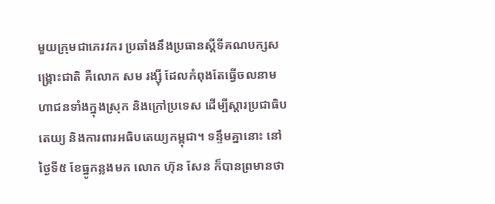មួយក្រុមជាភេរវករ ប្រឆាំងនឹងប្រធានស្ដីទីគណបក្សសង្គ្រោះជាតិ គឺលោក សម រង្ស៊ី ដែលកំពុងតែធ្វើចលនាមហាជនទាំងក្នុងស្រុក និងក្រៅប្រទេស ដើម្បីស្ដារប្រជាធិបតេយ្យ និងការពារអធិបតេយ្យកម្ពុជា។ ទន្ទឹមគ្នានោះ នៅថ្ងៃទី៥ ខែធ្នូកន្លងមក លោក ហ៊ុន សែន ក៏បានព្រមានថា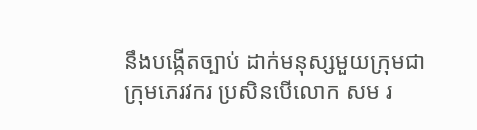នឹងបង្កើតច្បាប់ ដាក់មនុស្សមួយក្រុមជាក្រុមភេរវករ ប្រសិនបើលោក សម រ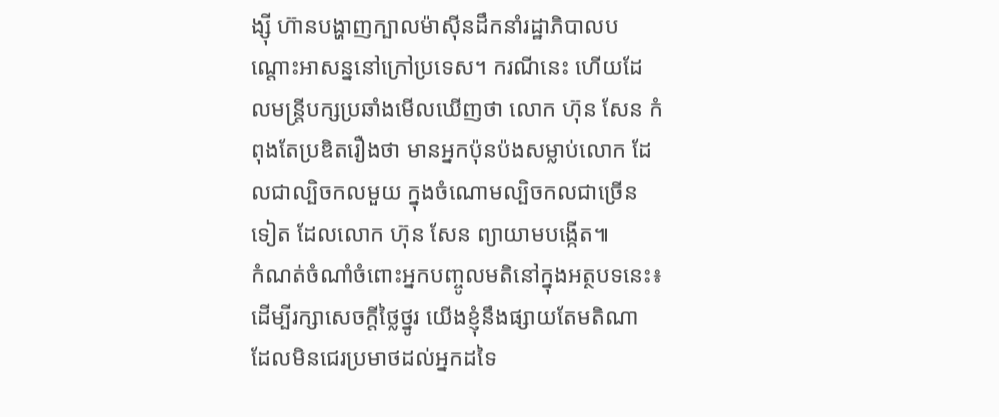ង្ស៊ី ហ៊ានបង្ហាញក្បាលម៉ាស៊ីនដឹកនាំរដ្ឋាភិបាលបណ្ដោះអាសន្ននៅក្រៅប្រទេស។ ករណីនេះ ហើយដែលមន្ត្រីបក្សប្រឆាំងមើលឃើញថា លោក ហ៊ុន សែន កំពុងតែប្រឌិតរឿងថា មានអ្នកប៉ុនប៉ងសម្លាប់លោក ដែលជាល្បិចកលមួយ ក្នុងចំណោមល្បិចកលជាច្រើនទៀត ដែលលោក ហ៊ុន សែន ព្យាយាមបង្កើត៕
កំណត់ចំណាំចំពោះអ្នកបញ្ចូលមតិនៅក្នុងអត្ថបទនេះ៖ ដើម្បីរក្សាសេចក្ដីថ្លៃថ្នូរ យើងខ្ញុំនឹងផ្សាយតែមតិណា ដែលមិនជេរប្រមាថដល់អ្នកដទៃ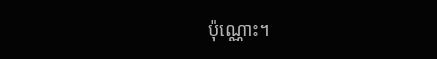ប៉ុណ្ណោះ។